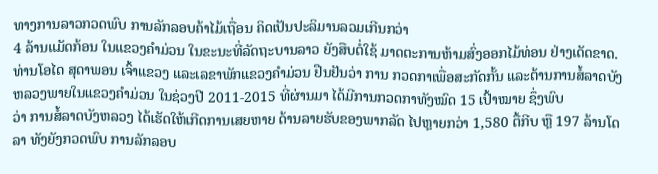ທາງການລາວກວດພົບ ການລັກລອບຄ້າໄມ້ເຖື່ອນ ຄິດເປັນປະລິມານລວມເກີນກວ່າ
4 ລ້ານແມັດກ້ອນ ໃນແຂວງຄຳມ່ວນ ໃນຂະນະທີ່ລັດຖະບານລາວ ຍັງສືບຕໍ່ໃຊ້ ມາດຕະການຫ້າມສົ່ງອອກໄມ້ທ່ອນ ຢ່າງເດັດຂາດ.
ທ່ານໂອໄດ ສຸດາພອນ ເຈົ້າແຂວງ ແລະເລຂາພັກແຂວງຄຳມ່ວນ ຢືນຢັນວ່າ ການ ກວດກາເພື່ອສະກັດກັ້ນ ແລະຕ້ານການສໍ້ລາດບັງຫລວງພາຍໃນແຂວງຄຳມ່ວນ ໃນຊ່ວງປີ 2011-2015 ທີ່ຜ່ານມາ ໄດ້ມີການກວດກາທັງໝົດ 15 ເປົ້າໝາຍ ຊຶ່ງພົບ
ວ່າ ການສໍ້ລາດບັງຫລວງ ໄດ້ເຮັດໃຫ້ເກີດການເສຍຫາຍ ດ້ານລາຍຮັບຂອງພາກລັດ ໄປຫຼາຍກວ່າ 1,580 ຕື້ກີບ ຫຼື 197 ລ້ານໂດລາ ທັງຍັງກວດພົບ ການລັກລອບ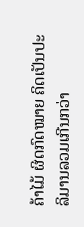ຄ້າໄມ້ ຜິດກົດໝາຍ ຄິດເປັນປະລິມານລວມເກີນກວ່າ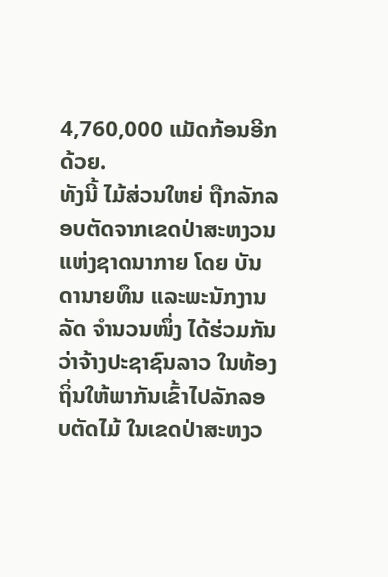4,760,000 ແມັດກ້ອນອີກດ້ວຍ.
ທັງນີ້ ໄມ້ສ່ວນໃຫຍ່ ຖືກລັກລອບຕັດຈາກເຂດປ່າສະຫງວນແຫ່ງຊາດນາກາຍ ໂດຍ ບັນດານາຍທຶນ ແລະພະນັກງານລັດ ຈຳນວນໜຶ່ງ ໄດ້ຮ່ວມກັນ ວ່າຈ້າງປະຊາຊົນລາວ ໃນທ້ອງຖິ່ນໃຫ້ພາກັນເຂົ້າໄປລັກລອບຕັດໄມ້ ໃນເຂດປ່າສະຫງວ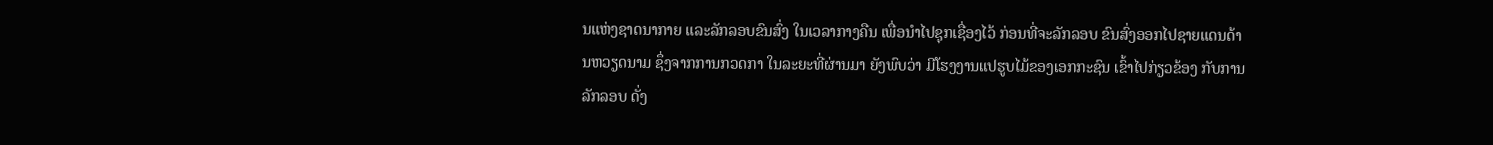ນແຫ່ງຊາດນາກາຍ ແລະລັກລອບຂົນສົ່ງ ໃນເວລາກາງຄືນ ເພື່ອນຳໄປຊຸກເຊື່ອງໄວ້ ກ່ອນທີ່ຈະລັກລອບ ຂົນສົ່ງອອກໄປຊາຍແດນດ້ານຫວຽດນາມ ຊຶ່ງຈາກການກວດກາ ໃນລະຍະທີ່ຜ່ານມາ ຍັງພົບວ່າ ມີໂຮງງານແປຮູບໄມ້ຂອງເອກກະຊົນ ເຂົ້າໄປກ່ຽວຂ້ອງ ກັບການລັກລອບ ດັ່ງ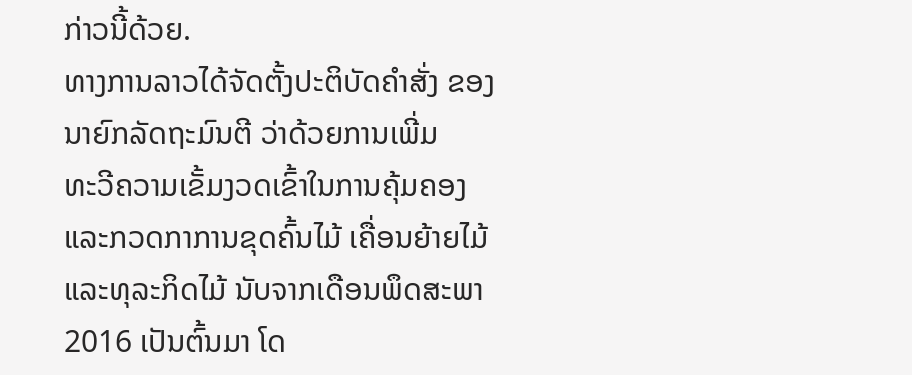ກ່າວນີ້ດ້ວຍ.
ທາງການລາວໄດ້ຈັດຕັ້ງປະຕິບັດຄຳສັ່ງ ຂອງນາຍົກລັດຖະມົນຕີ ວ່າດ້ວຍການເພີ່ມ
ທະວີຄວາມເຂັ້ມງວດເຂົ້າໃນການຄຸ້ມຄອງ ແລະກວດກາການຂຸດຄົ້ນໄມ້ ເຄື່ອນຍ້າຍໄມ້ ແລະທຸລະກິດໄມ້ ນັບຈາກເດືອນພຶດສະພາ 2016 ເປັນຕົ້ນມາ ໂດ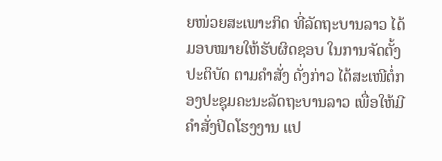ຍໜ່ວຍສະເພາະກິດ ທີ່ລັດຖະບານລາວ ໄດ້ມອບໝາຍໃຫ້ຮັບຜິດຊອບ ໃນການຈັດຕັ້ງປະຕິບັດ ຕາມຄຳສັ່ງ ດັ່ງກ່າວ ໄດ້ສະເໜີຕໍ່ກອງປະຊຸມຄະນະລັດຖະບານລາວ ເພື່ອໃຫ້ມີຄຳສັ່ງປິດໂຮງງານ ແປ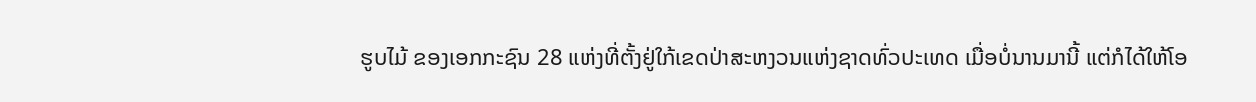ຮູບໄມ້ ຂອງເອກກະຊົນ 28 ແຫ່ງທີ່ຕັ້ງຢູ່ໃກ້ເຂດປ່າສະຫງວນແຫ່ງຊາດທົ່ວປະເທດ ເມື່ອບໍ່ນານມານີ້ ແຕ່ກໍໄດ້ໃຫ້ໂອ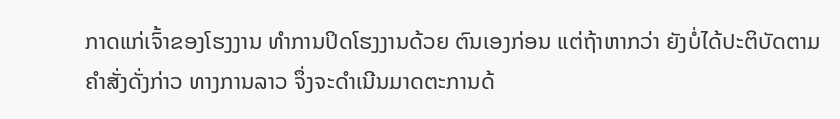ກາດແກ່ເຈົ້າຂອງໂຮງງານ ທຳການປິດໂຮງງານດ້ວຍ ຕົນເອງກ່ອນ ແຕ່ຖ້າຫາກວ່າ ຍັງບໍ່ໄດ້ປະຕິບັດຕາມຄຳສັ່ງດັ່ງກ່າວ ທາງການລາວ ຈຶ່ງຈະດຳເນີນມາດຕະການດ້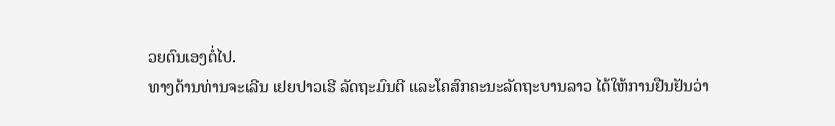ວຍຕົນເອງຕໍ່ໄປ.
ທາງດ້ານທ່ານຈະເລີນ ເຢຍປາວເຮີ ລັດຖະມົນຕີ ແລະໂຄສົກຄະນະລັດຖະບານລາວ ໄດ້ໃຫ້ການຢືນຢັນວ່າ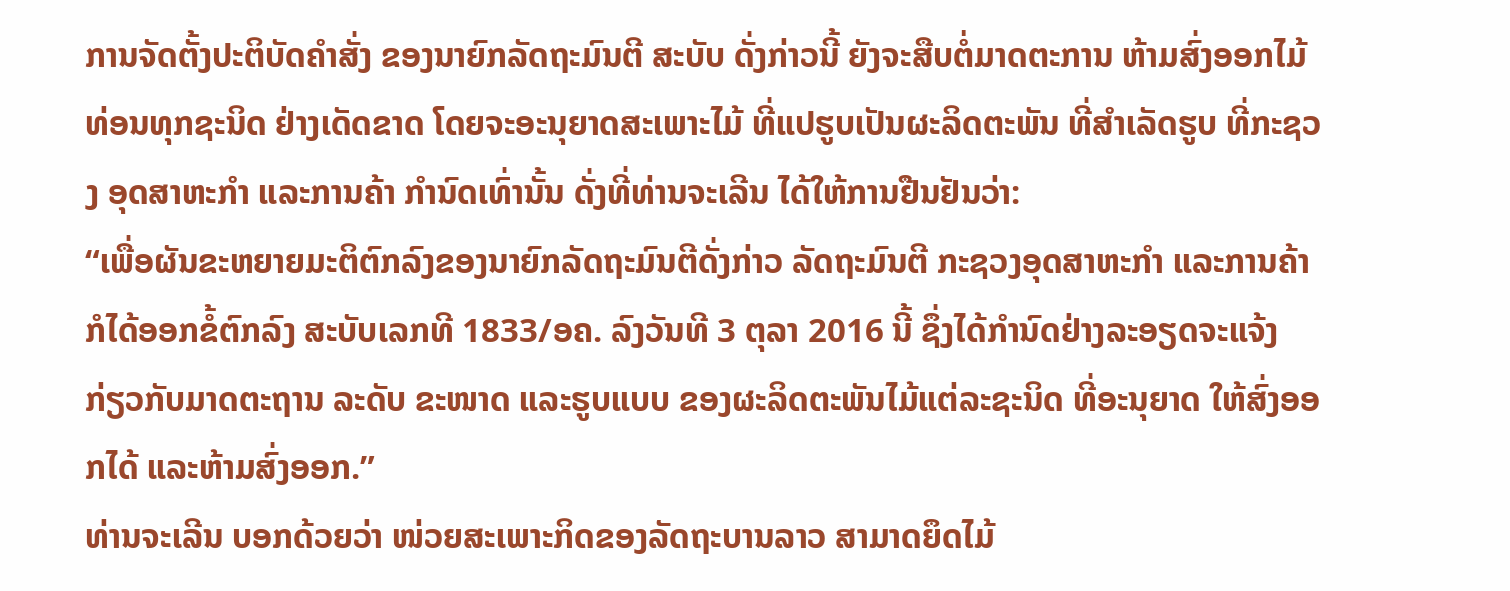ການຈັດຕັ້ງປະຕິບັດຄຳສັ່ງ ຂອງນາຍົກລັດຖະມົນຕີ ສະບັບ ດັ່ງກ່າວນີ້ ຍັງຈະສືບຕໍ່ມາດຕະການ ຫ້າມສົ່ງອອກໄມ້ທ່ອນທຸກຊະນິດ ຢ່າງເດັດຂາດ ໂດຍຈະອະນຸຍາດສະເພາະໄມ້ ທີ່ແປຮູບເປັນຜະລິດຕະພັນ ທີ່ສຳເລັດຮູບ ທີ່ກະຊວງ ອຸດສາຫະກຳ ແລະການຄ້າ ກຳນົດເທົ່ານັ້ນ ດັ່ງທີ່ທ່ານຈະເລີນ ໄດ້ໃຫ້ການຢືນຢັນວ່າ:
“ເພື່ອຜັນຂະຫຍາຍມະຕິຕົກລົງຂອງນາຍົກລັດຖະມົນຕີດັ່ງກ່າວ ລັດຖະມົນຕີ ກະຊວງອຸດສາຫະກຳ ແລະການຄ້າ ກໍໄດ້ອອກຂໍ້ຕົກລົງ ສະບັບເລກທີ 1833/ອຄ. ລົງວັນທີ 3 ຕຸລາ 2016 ນີ້ ຊຶ່ງໄດ້ກຳນົດຢ່າງລະອຽດຈະແຈ້ງ ກ່ຽວກັບມາດຕະຖານ ລະດັບ ຂະໜາດ ແລະຮູບແບບ ຂອງຜະລິດຕະພັນໄມ້ແຕ່ລະຊະນິດ ທີ່ອະນຸຍາດ ໃຫ້ສົ່ງອອກໄດ້ ແລະຫ້າມສົ່ງອອກ.”
ທ່ານຈະເລີນ ບອກດ້ວຍວ່າ ໜ່ວຍສະເພາະກິດຂອງລັດຖະບານລາວ ສາມາດຍຶດໄມ້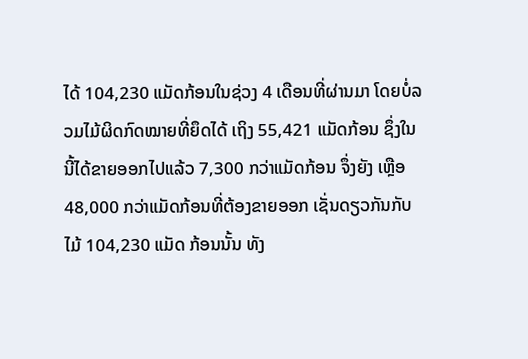ໄດ້ 104,230 ແມັດກ້ອນໃນຊ່ວງ 4 ເດືອນທີ່ຜ່ານມາ ໂດຍບໍ່ລວມໄມ້ຜິດກົດໝາຍທີ່ຍຶດໄດ້ ເຖິງ 55,421 ແມັດກ້ອນ ຊຶ່ງໃນນີ້ໄດ້ຂາຍອອກໄປແລ້ວ 7,300 ກວ່າແມັດກ້ອນ ຈຶ່ງຍັງ ເຫຼືອ 48,000 ກວ່າແມັດກ້ອນທີ່ຕ້ອງຂາຍອອກ ເຊັ່ນດຽວກັນກັບໄມ້ 104,230 ແມັດ ກ້ອນນັ້ນ ທັງ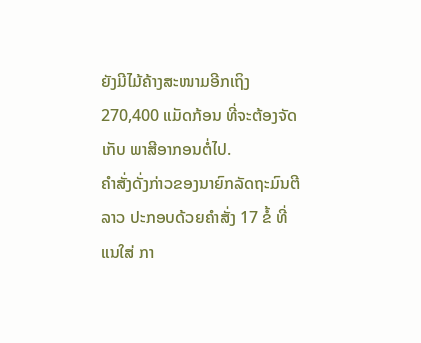ຍັງມີໄມ້ຄ້າງສະໜາມອີກເຖິງ 270,400 ແມັດກ້ອນ ທີ່ຈະຕ້ອງຈັດເກັບ ພາສີອາກອນຕໍ່ໄປ.
ຄຳສັ່ງດັ່ງກ່າວຂອງນາຍົກລັດຖະມົນຕີລາວ ປະກອບດ້ວຍຄຳສັ່ງ 17 ຂໍ້ ທີ່ແນໃສ່ ກາ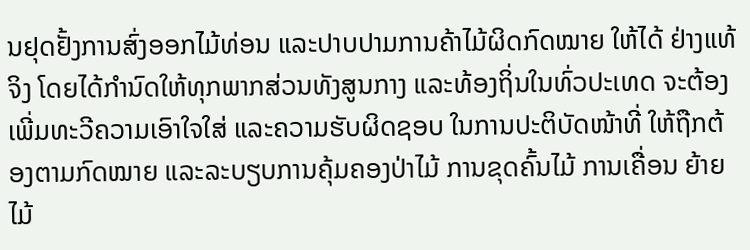ນຢຸດຢັ້ງການສົ່ງອອກໄມ້ທ່ອນ ແລະປາບປາມການຄ້າໄມ້ຜິດກົດໝາຍ ໃຫ້ໄດ້ ຢ່າງແທ້ຈິງ ໂດຍໄດ້ກຳນົດໃຫ້ທຸກພາກສ່ວນທັງສູນກາງ ແລະທ້ອງຖິ່ນໃນທົ່ວປະເທດ ຈະຕ້ອງເພີ່ມທະວີຄວາມເອົາໃຈໃສ່ ແລະຄວາມຮັບຜິດຊອບ ໃນການປະຕິບັດໜ້າທີ່ ໃຫ້ຖືກຕ້ອງຕາມກົດໝາຍ ແລະລະບຽບການຄຸ້ມຄອງປ່າໄມ້ ການຂຸດຄົ້ນໄມ້ ການເຄື່ອນ ຍ້າຍໄມ້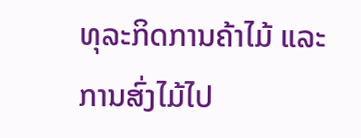ທຸລະກິດການຄ້າໄມ້ ແລະການສົ່ງໄມ້ໄປ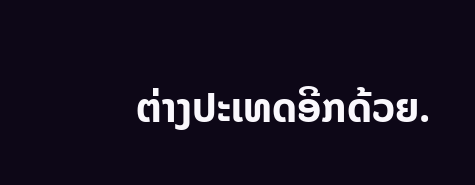ຕ່າງປະເທດອີກດ້ວຍ.